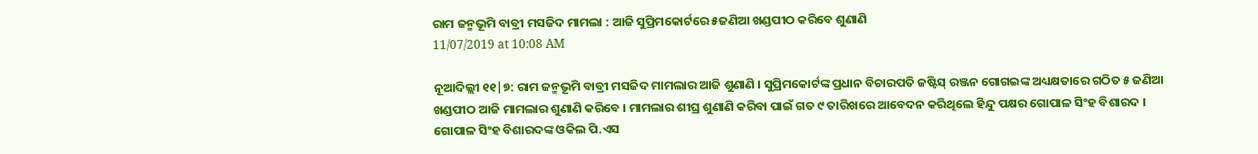ରାମ ଜନ୍ମଭୂମି ବାବ୍ରୀ ମସଜିଦ ମାମଲା : ଆଜି ସୁପ୍ରିମକୋର୍ଟରେ ୫ଜଣିଆ ଖଣ୍ଡପୀଠ କରିବେ ଶୁଣାଣି
11/07/2019 at 10:08 AM

ନୂଆଦିଲ୍ଲୀ ୧୧|୭: ରାମ ଜନ୍ମଭୂମି ବାବ୍ରୀ ମସଜିଦ ମାମଲାର ଆଜି ଶୁଣାଣି । ସୁପ୍ରିମକୋର୍ଟଙ୍କ ପ୍ରଧାନ ବିଚାରପତି ଜଷ୍ଟିସ୍ ରଞ୍ଜନ ଗୋଗଇଙ୍କ ଅଧ୍ୟକ୍ଷତାରେ ଗଠିତ ୫ ଜଣିଆ ଖଣ୍ଡପୀଠ ଆଜି ମାମଲାର ଶୁଣାଣି କରିବେ । ମାମଲାର ଶୀଘ୍ର ଶୁଣାଣି କରିବା ପାଇଁ ଗତ ୯ ତାରିଖରେ ଆବେଦନ କରିଥିଲେ ହିନ୍ଦୁ ପକ୍ଷର ଗୋପାଳ ସିଂହ ବିଶାରଦ । ଗୋପାଳ ସିଂହ ବିଶାରଦଙ୍କ ଓକିଲ ପି.ଏସ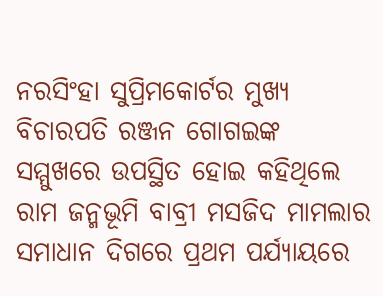ନରସିଂହା ସୁପ୍ରିମକୋର୍ଟର ମୁଖ୍ୟ ବିଚାରପତି ରଞ୍ଜନ ଗୋଗଇଙ୍କ ସମ୍ମୁଖରେ ଉପସ୍ଥିତ ହୋଇ କହିଥିଲେ ରାମ ଜନ୍ମଭୂମି ବାବ୍ରୀ ମସଜିଦ ମାମଲାର ସମାଧାନ ଦିଗରେ ପ୍ରଥମ ପର୍ଯ୍ୟାୟରେ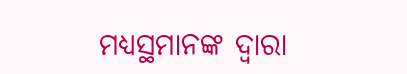ମଧ୍ୟସ୍ଥମାନଙ୍କ ଦ୍ବାରା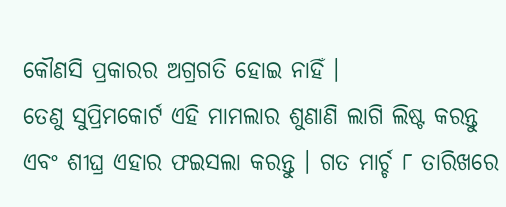କୌଣସି ପ୍ରକାରର ଅଗ୍ରଗତି ହୋଇ ନାହିଁ ।
ତେଣୁ ସୁପ୍ରିମକୋର୍ଟ ଏହି ମାମଲାର ଶୁଣାଣି ଲାଗି ଲିଷ୍ଟ କରନ୍ତୁ ଏବଂ ଶୀଘ୍ର ଏହାର ଫଇସଲା କରନ୍ତୁ । ଗତ ମାର୍ଚ୍ଚ ୮ ତାରିଖରେ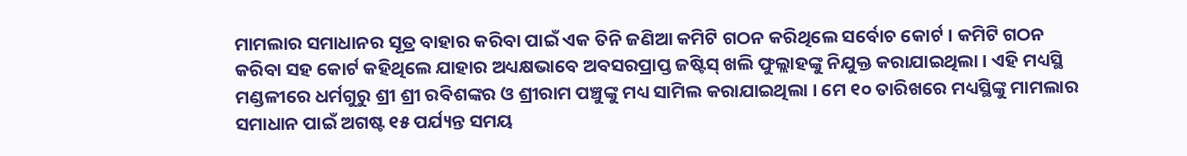ମାମଲାର ସମାଧାନର ସୂତ୍ର ବାହାର କରିବା ପାଇଁ ଏକ ତିନି ଜଣିଆ କମିଟି ଗଠନ କରିଥିଲେ ସର୍ବୋଚ କୋର୍ଟ । କମିଟି ଗଠନ କରିବା ସହ କୋର୍ଟ କହିଥିଲେ ଯାହାର ଅଧ୍ୟକ୍ଷଭାବେ ଅବସରପ୍ରାପ୍ତ ଜଷ୍ଟିସ୍ ଖଲି ଫୁଲ୍ଲାହଙ୍କୁ ନିଯୁକ୍ତ କରାଯାଇଥିଲା । ଏହି ମଧ୍ୟସ୍ଥି ମଣ୍ଡଳୀରେ ଧର୍ମଗୁରୁ ଶ୍ରୀ ଶ୍ରୀ ରବିଶଙ୍କର ଓ ଶ୍ରୀରାମ ପଞ୍ଚୁଙ୍କୁ ମଧ୍ୟ ସାମିଲ କରାଯାଇଥିଲା । ମେ ୧୦ ତାରିଖରେ ମଧ୍ୟସ୍ଥିଙ୍କୁ ମାମଲାର ସମାଧାନ ପାଇଁ ଅଗଷ୍ଟ ୧୫ ପର୍ଯ୍ୟନ୍ତ ସମୟ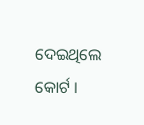ଦେଇଥିଲେ କୋର୍ଟ ।